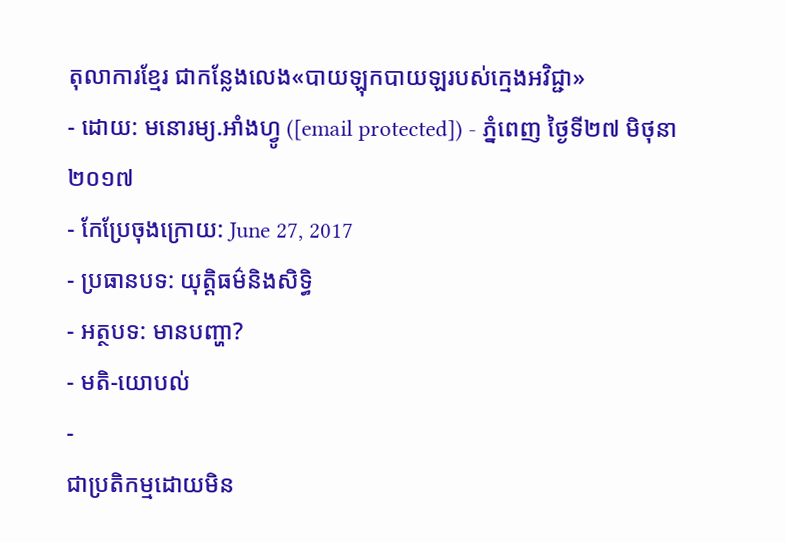តុលាការខ្មែរ ជាកន្លែងលេង«បាយឡុកបាយឡរបស់ក្មេងអវិជ្ជា»
- ដោយ: មនោរម្យ.អាំងហ្វូ ([email protected]) - ភ្នំពេញ ថ្ងៃទី២៧ មិថុនា ២០១៧
- កែប្រែចុងក្រោយ: June 27, 2017
- ប្រធានបទ: យុត្តិធម៌និងសិទ្ធិ
- អត្ថបទ: មានបញ្ហា?
- មតិ-យោបល់
-
ជាប្រតិកម្មដោយមិន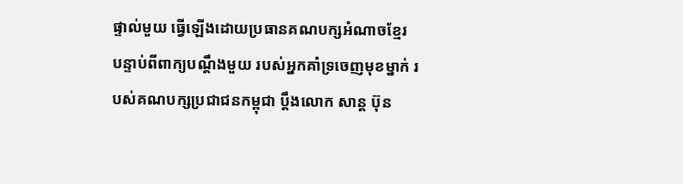ផ្ទាល់មួយ ធ្វើឡើងដោយប្រធានគណបក្សអំណាចខ្មែរ បន្ទាប់ពីពាក្យបណ្ដឹងមួយ របស់អ្នកគាំទ្រចេញមុខម្នាក់ របស់គណបក្សប្រជាជនកម្ពុជា ប្ដឹងលោក សាន្ដ ប៊ុន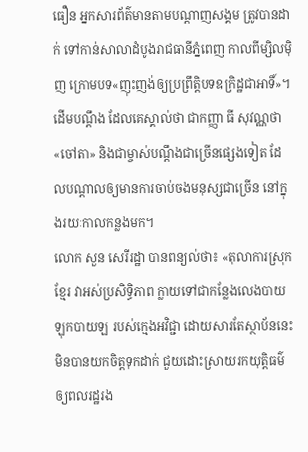ធឿន អ្នកសារព័ត៌មានតាមបណ្ដាញសង្គម ត្រូវបានដាក់ ទៅកាន់សាលាដំបូងរាជធានីភ្នំពេញ កាលពីម្សិលម៉ិញ ក្រោមបទ«ញុះញង់ឲ្យប្រព្រឹត្តិបទឧក្រិដ្ឋជាអាទិ៍»។ ដើមបណ្ដឹង ដែលគេស្គាល់ថា ជាកញ្ញា ធី សុវណ្ណថា «ចៅតា» និងជាម្ចាស់បណ្ដឹងជាច្រើនផ្សេងទៀត ដែលបណ្ដាលឲ្យមានការចាប់ចងមនុស្សជាច្រើន នៅក្នុងរយៈកាលកន្លងមក។
លោក សួន សេរីរដ្ឋា បានពន្យល់ថា៖ «តុលាការស្រុកខ្មែរ វាអស់ប្រសិទ្ធិភាព ក្លាយទៅជាកន្លែងលេងបាយឡុកបាយឡ របស់ក្មេងអវិជ្ជា ដោយសារតែស្ថាប័ននេះ មិនបានយកចិត្តទុកដាក់ ជួយដោះស្រាយរកយុត្តិធម៌ ឲ្យពលរដ្ឋរង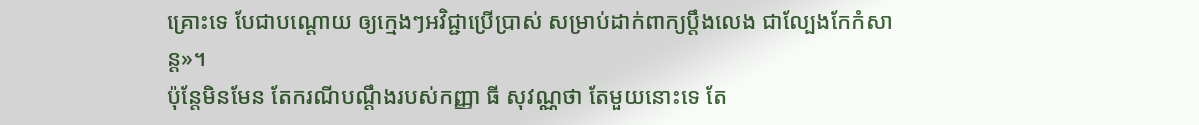គ្រោះទេ បែជាបណ្តោយ ឲ្យក្មេងៗអវិជ្ជាប្រើប្រាស់ សម្រាប់ដាក់ពាក្យប្តឹងលេង ជាល្បែងកែកំសាន្ត»។
ប៉ុន្តែមិនមែន តែករណីបណ្ដឹងរបស់កញ្ញា ធី សុវណ្ណថា តែមួយនោះទេ តែ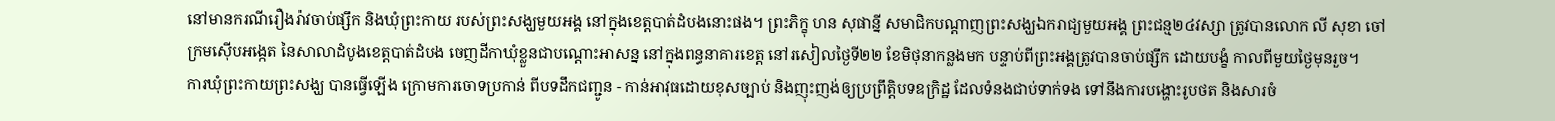នៅមានករណីរឿងរ៉ាវចាប់ផ្សឹក និងឃុំព្រះកាយ របស់ព្រះសង្ឃមួយអង្គ នៅក្នុងខេត្តបាត់ដំបងនោះផង។ ព្រះភិក្ខុ ហន សុផាន្នី សមាជិកបណ្ដាញព្រះសង្ឃឯករាជ្យមួយអង្គ ព្រះជន្ម២៤វស្សា ត្រូវបានលោក លី សុខា ចៅក្រមស៊ើបអង្កេត នៃសាលាដំបូងខេត្តបាត់ដំបង ចេញដីកាឃុំខ្លួនជាបណ្ដោះអាសន្ន នៅក្នុងពន្ធនាគារខេត្ត នៅរសៀលថ្ងៃទី២២ ខែមិថុនាកន្លងមក បន្ទាប់ពីព្រះអង្គត្រូវបានចាប់ផ្សឹក ដោយបង្ខំ កាលពីមួយថ្ងៃមុនរួច។
ការឃុំព្រះកាយព្រះសង្ឃ បានធ្វើឡើង ក្រោមការចោទប្រកាន់ ពីបទដឹកជញ្ជូន - កាន់អាវុធដោយខុសច្បាប់ និងញុះញង់ឲ្យប្រព្រឹត្តិបទឧក្រិដ្ឋ ដែលទំនងជាប់ទាក់ទង ទៅនឹងការបង្ហោះរូបថត និងសារចំ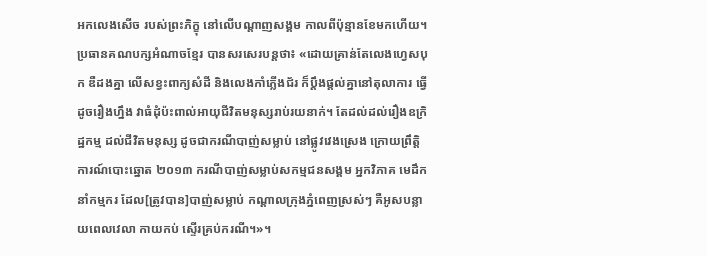អកលេងសើច របស់ព្រះភិក្ខុ នៅលើបណ្ដាញសង្គម កាលពីប៉ុន្មានខែមកហើយ។
ប្រធានគណបក្សអំណាចខ្មែរ បានសរសេរបន្តថា៖ «ដោយគ្រាន់តែលេងហ្វេសបុក ឌឺដងគ្នា លើសខ្វះពាក្យសំដី និងលេងកាំភ្លើងជ័រ ក៏ប្តឹងផ្តល់គ្នានៅតុលាការ ធ្វើដូចរឿងហ្នឹង វាធំដុំប៉ះពាល់អាយុជីវិតមនុស្សរាប់រយនាក់។ តែដល់ដល់រឿងឧក្រិដ្ឋកម្ម ដល់ជីវិតមនុស្ស ដូចជាករណីបាញ់សម្លាប់ នៅផ្លូវវេងស្រេង ក្រោយព្រឹត្តិការណ៍បោះឆ្នោត ២០១៣ ករណីបាញ់សម្លាប់សកម្មជនសង្គម អ្នកវិភាគ មេដឹកនាំកម្មករ ដែល[ត្រូវបាន]បាញ់សម្លាប់ កណ្តាលក្រុងភ្នំពេញស្រស់ៗ គឺអូសបន្លាយពេលវេលា កាយកប់ ស្ទើរគ្រប់ករណី។»។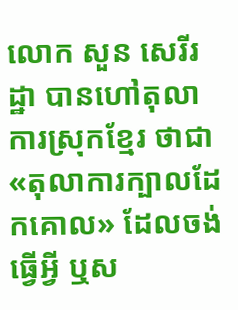លោក សួន សេរីរដ្ឋា បានហៅតុលាការស្រុកខ្មែរ ថាជា«តុលាការក្បាលដែកគោល» ដែលចង់ធ្វើអ្វី ឬស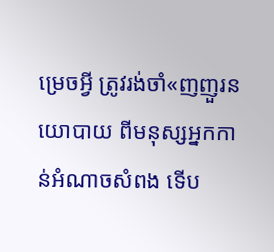ម្រេចអ្វី ត្រូវរង់ចាំ«ញញួរនយោបាយ ពីមនុស្សអ្នកកាន់អំណាចសំពង ទើប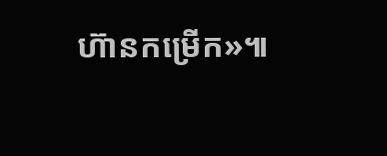ហ៊ានកម្រើក»៕